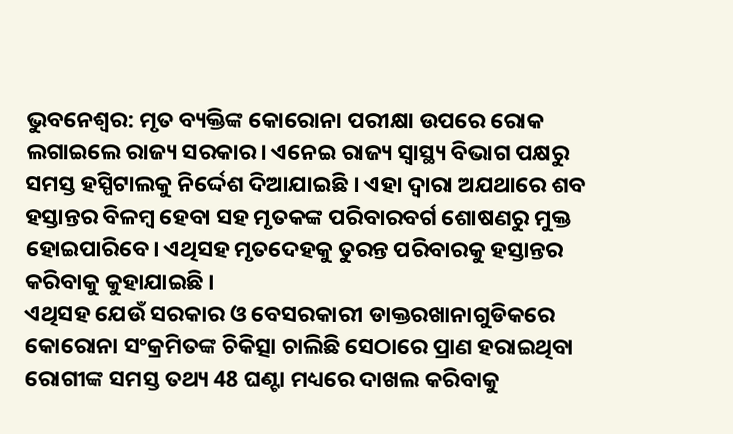ଭୁବନେଶ୍ବର: ମୃତ ବ୍ୟକ୍ତିଙ୍କ କୋରୋନା ପରୀକ୍ଷା ଉପରେ ରୋକ ଲଗାଇଲେ ରାଜ୍ୟ ସରକାର। ଏନେଇ ରାଜ୍ୟ ସ୍ବାସ୍ଥ୍ୟ ବିଭାଗ ପକ୍ଷରୁ ସମସ୍ତ ହସ୍ପିଟାଲକୁ ନିର୍ଦ୍ଦେଶ ଦିଆଯାଇଛି । ଏହା ଦ୍ବାରା ଅଯଥାରେ ଶବ ହସ୍ତାନ୍ତର ବିଳମ୍ବ ହେବା ସହ ମୃତକଙ୍କ ପରିବାରବର୍ଗ ଶୋଷଣରୁ ମୁକ୍ତ ହୋଇପାରିବେ। ଏଥିସହ ମୃତଦେହକୁ ତୁରନ୍ତ ପରିବାରକୁ ହସ୍ତାନ୍ତର କରିବାକୁ କୁହାଯାଇଛି ।
ଏଥିସହ ଯେଉଁ ସରକାର ଓ ବେସରକାରୀ ଡାକ୍ତରଖାନାଗୁଡିକରେ କୋରୋନା ସଂକ୍ରମିତଙ୍କ ଚିକିତ୍ସା ଚାଲିଛି ସେଠାରେ ପ୍ରାଣ ହରାଇଥିବା ରୋଗୀଙ୍କ ସମସ୍ତ ତଥ୍ୟ 48 ଘଣ୍ଟା ମଧ୍ୟରେ ଦାଖଲ କରିବାକୁ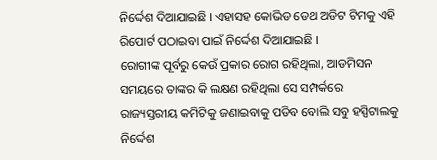ନିର୍ଦ୍ଦେଶ ଦିଆଯାଇଛି । ଏହାସହ କୋଭିଡ ଡେଥ ଅଡିଟ ଟିମକୁ ଏହି ରିପୋର୍ଟ ପଠାଇବା ପାଇଁ ନିର୍ଦ୍ଦେଶ ଦିଆଯାଇଛି ।
ରୋଗୀଙ୍କ ପୂର୍ବରୁ କେଉଁ ପ୍ରକାର ରୋଗ ରହିଥିଲା, ଆଡମିସନ ସମୟରେ ତାଙ୍କର କି ଲକ୍ଷଣ ରହିଥିଲା ସେ ସମ୍ପର୍କରେ ରାଜ୍ୟସ୍ତରୀୟ କମିଟିକୁ ଜଣାଇବାକୁ ପଡିବ ବୋଲି ସବୁ ହସ୍ପିଟାଲକୁ ନିର୍ଦ୍ଦେଶ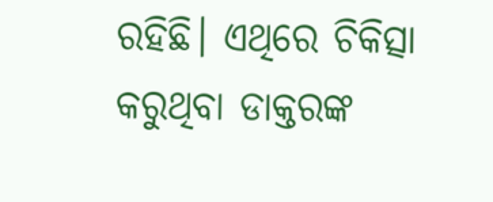ରହିଛି। ଏଥିରେ ଚିକିତ୍ସା କରୁଥିବା ଡାକ୍ତରଙ୍କ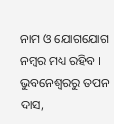ନାମ ଓ ଯୋଗଯୋଗ ନମ୍ବର ମଧ୍ୟ ରହିବ ।
ଭୁବନେଶ୍ବରରୁ ତପନ ଦାସ,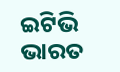ଇଟିଭି ଭାରତ